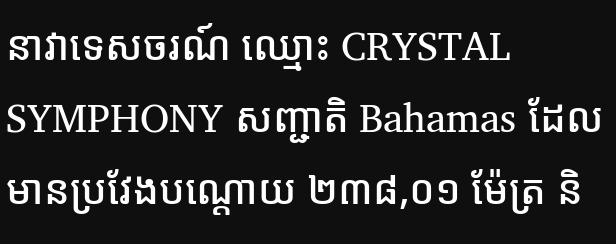នាវាទេសចរណ៍ ឈ្មោះ CRYSTAL SYMPHONY សញ្ជាតិ Bahamas ដែលមានប្រវែងបណ្តោយ ២៣៨,០១ ម៉ែត្រ និ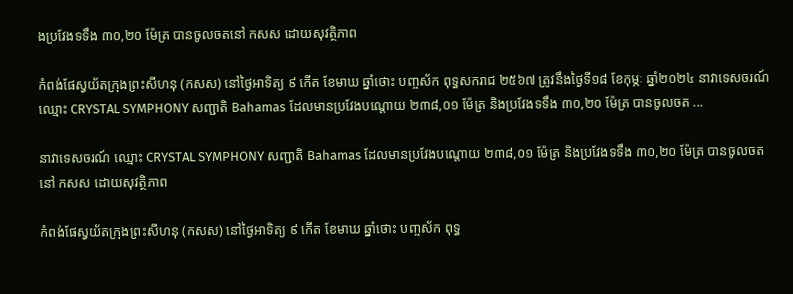ងប្រវែងទទឹង ៣០,២០ ម៉ែត្រ បានចូលចតនៅ កសស ដោយសុវត្ថិភាព

កំពង់ផែស្វយ័តក្រុងព្រះសីហនុ (កសស) នៅថ្ងៃអាទិត្យ ៩ កើត ខែមាឃ ឆ្នាំថោះ បញ្ចស័ក ពុទ្ធសករាជ ២៥៦៧ ត្រូវនឹងថ្ងៃទី១៨ ខែកុម្ភៈ ឆ្នាំ២០២៤ នាវាទេសចរណ៍ ឈ្មោះ CRYSTAL SYMPHONY សញ្ជាតិ Bahamas ដែលមានប្រវែងបណ្តោយ ២៣៨,០១ ម៉ែត្រ និងប្រវែងទទឹង ៣០,២០ ម៉ែត្រ បានចូលចត ...

នាវាទេសចរណ៍ ឈ្មោះ CRYSTAL SYMPHONY សញ្ជាតិ Bahamas ដែលមានប្រវែងបណ្តោយ ២៣៨,០១ ម៉ែត្រ និងប្រវែងទទឹង ៣០,២០ ម៉ែត្រ បានចូលចតនៅ កសស ដោយសុវត្ថិភាព

កំពង់ផែស្វយ័តក្រុងព្រះសីហនុ (កសស) នៅថ្ងៃអាទិត្យ ៩ កើត ខែមាឃ ឆ្នាំថោះ បញ្ចស័ក ពុទ្ធ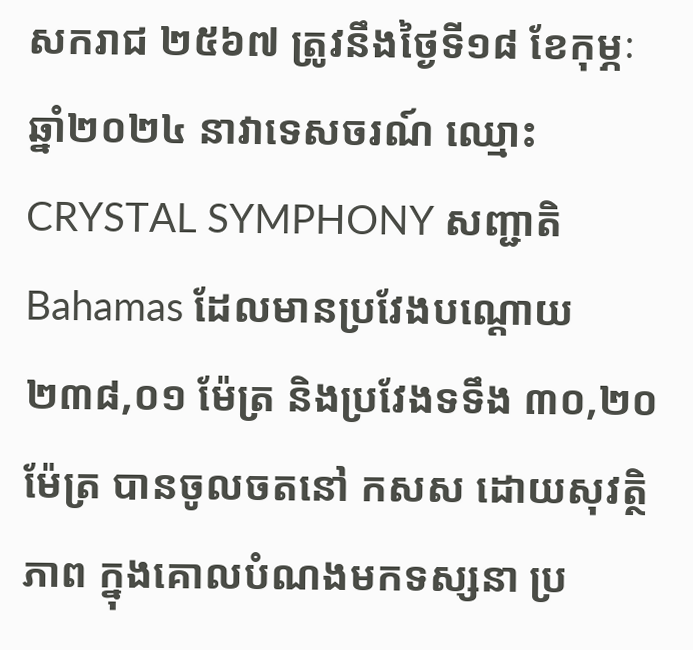សករាជ ២៥៦៧ ត្រូវនឹងថ្ងៃទី១៨ ខែកុម្ភៈ ឆ្នាំ២០២៤ នាវាទេសចរណ៍ ឈ្មោះ CRYSTAL SYMPHONY សញ្ជាតិ Bahamas ដែលមានប្រវែងបណ្តោយ ២៣៨,០១ ម៉ែត្រ និងប្រវែងទទឹង ៣០,២០ ម៉ែត្រ បានចូលចតនៅ កសស ដោយសុវត្ថិភាព ក្នុងគោលបំណងមកទស្សនា ប្រ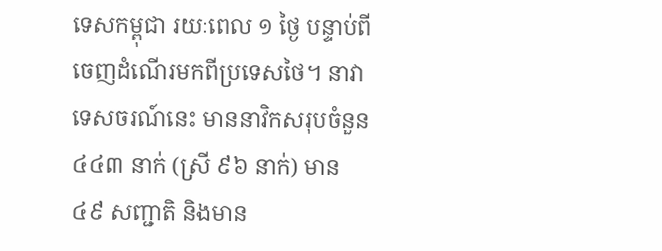ទេសកម្ពុជា រយៈពេល ១ ថ្ងៃ បន្ទាប់ពីចេញដំណើរមកពីប្រទេសថៃ។ នាវាទេសចរណ៍នេះ មាននាវិកសរុបចំនួន ៤៤៣ នាក់ (ស្រី ៩៦ នាក់) មាន ៤៩ សញ្ជាតិ និងមាន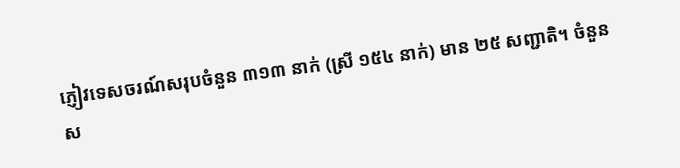ភ្ញៀវទេសចរណ៍សរុបចំនួន ៣១៣ នាក់ (ស្រី ១៥៤ នាក់) មាន ២៥ សញ្ជាតិ។ ចំនួនស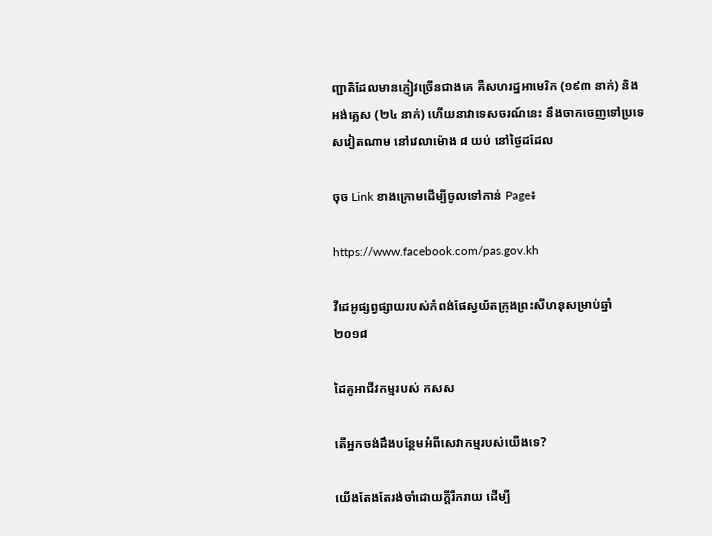ញ្ជាតិដែលមានភ្ញៀវច្រើនជាងគេ គឺសហរដ្ឋអាមេរិក (១៩៣ នាក់) និងអង់គ្លេស (២៤ នាក់) ហើយនាវាទេសចរណ៍នេះ នឹងចាកចេញទៅប្រទេសវៀតណាម នៅវេលាម៉ោង ៨ យប់ នៅថ្ងៃដដែល

ចុច Link ខាងក្រោមដើម្បីចូលទៅកាន់ Page៖

https://www.facebook.com/pas.gov.kh

វីដេអូផ្សព្វផ្សាយរបស់កំពង់ផែស្វយ័តក្រុងព្រះសីហនុសម្រាប់ឆ្នាំ ២០១៨

ដៃគូអាជីវកម្មរបស់ កសស

តើអ្នកចង់ដឹងបន្ថែមអំពីសេវាកម្មរបស់យើងទេ?

យើងតែងតែរង់ចាំដោយក្ដីរីករាយ ដើម្បី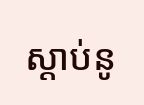ស្តាប់នូ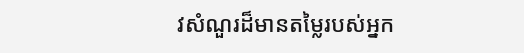វសំណួរដ៏មានតម្លៃរបស់អ្នក